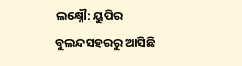ଲକ୍ଷ୍ନୌ: ୟୁପିର ବୁଲନ୍ଦସହରରୁ ଆସିଛି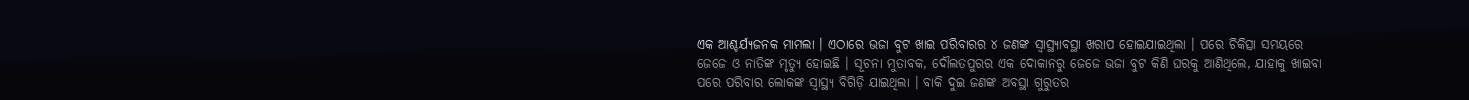ଏକ ଆଶ୍ଚର୍ଯ୍ୟଜନକ ମାମଲା । ଏଠାରେ ଭଜା ବୁଟ ଖାଇ ପରିବାରର ୪ ଜଣଙ୍କ ସ୍ୱାସ୍ଥ୍ୟାବସ୍ଥା ଖରାପ ହୋଇଯାଇଥିଲା । ପରେ ଚିକିତ୍ସା ସମୟରେ ଜେଜେ ଓ ନାତିଙ୍କ ମୃତ୍ୟୁ ହୋଇଛି । ସୂଚନା ମୁତାବକ, ଦୌଲତପୁରର ଏକ ଦୋକାନରୁ ଜେଜେ ଭଜା ବୁଟ କିଣି ଘରକୁ ଆଣିଥିଲେ, ଯାହାକୁ ଖାଇବା ପରେ ପରିବାର ଲୋକଙ୍କ ସ୍ୱାସ୍ଥ୍ୟ ବିଗିଡ଼ି ଯାଇଥିଲା । ବାକି ଦୁଇ ଜଣଙ୍କ ଅବସ୍ଥା ଗୁରୁତର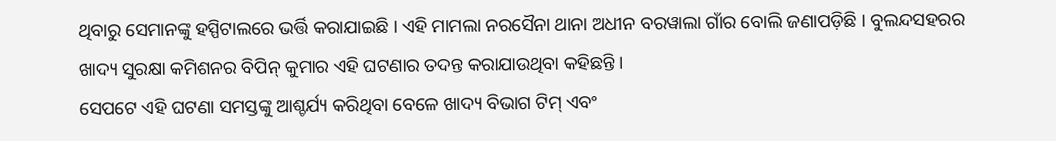ଥିବାରୁ ସେମାନଙ୍କୁ ହସ୍ପିଟାଲରେ ଭର୍ତ୍ତି କରାଯାଇଛି । ଏହି ମାମଲା ନରସୈନା ଥାନା ଅଧୀନ ବରୱାଲା ଗାଁର ବୋଲି ଜଣାପଡ଼ିଛି । ବୁଲନ୍ଦସହରର ଖାଦ୍ୟ ସୁରକ୍ଷା କମିଶନର ବିପିନ୍ କୁମାର ଏହି ଘଟଣାର ତଦନ୍ତ କରାଯାଉଥିବା କହିଛନ୍ତି ।
ସେପଟେ ଏହି ଘଟଣା ସମସ୍ତଙ୍କୁ ଆଶ୍ଚର୍ଯ୍ୟ କରିଥିବା ବେଳେ ଖାଦ୍ୟ ବିଭାଗ ଟିମ୍ ଏବଂ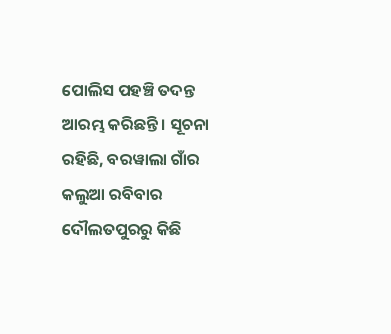ପୋଲିସ ପହଞ୍ଚି ତଦନ୍ତ ଆରମ୍ଭ କରିଛନ୍ତି । ସୂଚନା ରହିଛି, ବରୱାଲା ଗାଁର କଲୁଆ ରବିବାର ଦୌଲତପୁରରୁ କିଛି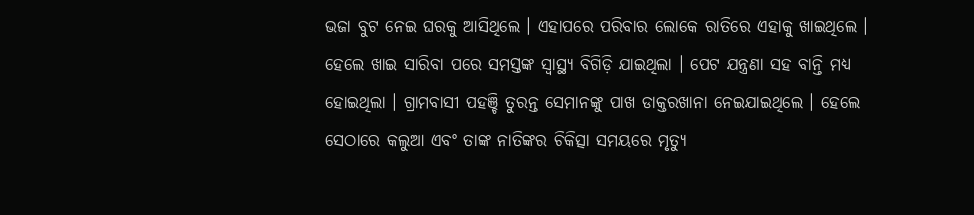ଭଜା ବୁଟ ନେଇ ଘରକୁ ଆସିଥିଲେ । ଏହାପରେ ପରିବାର ଲୋକେ ରାତିରେ ଏହାକୁ ଖାଇଥିଲେ । ହେଲେ ଖାଇ ସାରିବା ପରେ ସମସ୍ତଙ୍କ ସ୍ୱାସ୍ଥ୍ୟ ବିଗିଡ଼ି ଯାଇଥିଲା । ପେଟ ଯନ୍ତ୍ରଣା ସହ ବାନ୍ତି ମଧ୍ୟ ହୋଇଥିଲା । ଗ୍ରାମବାସୀ ପହଞ୍ଚି ତୁରନ୍ତ ସେମାନଙ୍କୁ ପାଖ ଡାକ୍ତରଖାନା ନେଇଯାଇଥିଲେ । ହେଲେ ସେଠାରେ କଲୁଆ ଏବଂ ତାଙ୍କ ନାତିଙ୍କର ଚିକିତ୍ସା ସମୟରେ ମୃତ୍ୟୁ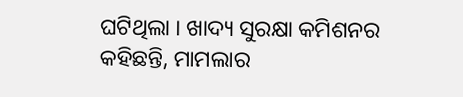ଘଟିଥିଲା । ଖାଦ୍ୟ ସୁରକ୍ଷା କମିଶନର କହିଛନ୍ତି, ମାମଲାର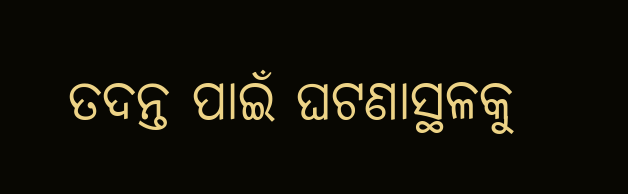ତଦନ୍ତ ପାଇଁ ଘଟଣାସ୍ଥଳକୁ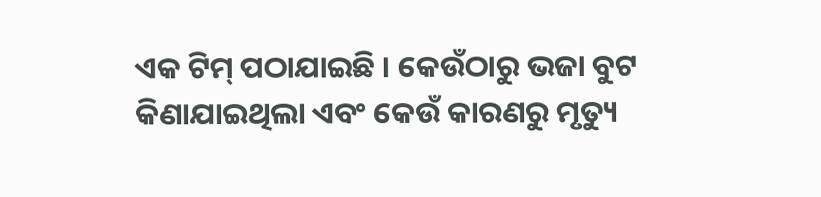ଏକ ଟିମ୍ ପଠାଯାଇଛି । କେଉଁଠାରୁ ଭଜା ବୁଟ କିଣାଯାଇଥିଲା ଏବଂ କେଉଁ କାରଣରୁ ମୃତ୍ୟୁ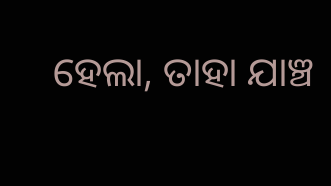ହେଲା, ତାହା ଯାଞ୍ଚ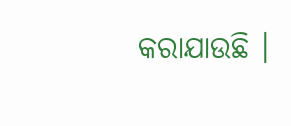କରାଯାଉଛି ।